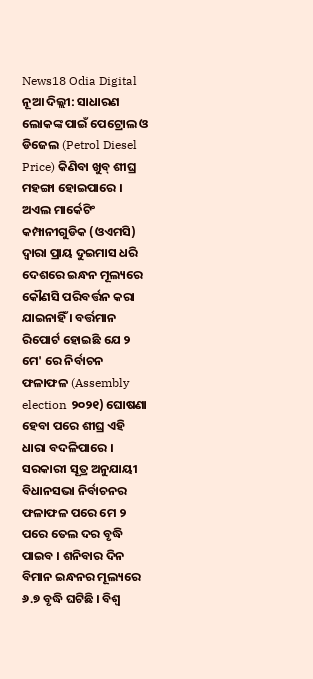News18 Odia Digital
ନୂଆ ଦିଲ୍ଲୀ: ସାଧାରଣ ଲୋକଙ୍କ ପାଇଁ ପେଟ୍ରୋଲ ଓ ଡିଜେଲ (Petrol Diesel Price) କିଣିବା ଖୁବ୍ ଶୀଘ୍ର ମହଙ୍ଗା ହୋଇପାରେ । ଅଏଲ ମାର୍କେଟିଂ କମ୍ପାନୀଗୁଡିକ (ଓଏମସି) ଦ୍ୱାରା ପ୍ରାୟ ଦୁଇମାସ ଧରି ଦେଶରେ ଇନ୍ଧନ ମୂଲ୍ୟରେ କୌଣସି ପରିବର୍ତ୍ତନ କରା ଯାଇନାହିଁ । ବର୍ତ୍ତମାନ ରିପୋର୍ଟ ହୋଇଛି ଯେ ୨ ମେ' ରେ ନିର୍ବାଚନ ଫଳାଫଳ (Assembly election ୨୦୨୧) ଘୋଷଣା ହେବା ପରେ ଶୀଘ୍ର ଏହି ଧାରା ବଦଳିପାରେ । ସରକାରୀ ସୂତ୍ର ଅନୁଯାୟୀ ବିଧାନସଭା ନିର୍ବାଚନର ଫଳାଫଳ ପରେ ମେ ୨ ପରେ ତେଲ ଦର ବୃଦ୍ଧି ପାଇବ । ଶନିବାର ଦିନ ବିମାନ ଇନ୍ଧନର ମୂଲ୍ୟରେ ୬.୭ ବୃଦ୍ଧି ଘଟିଛି । ବିଶ୍ୱ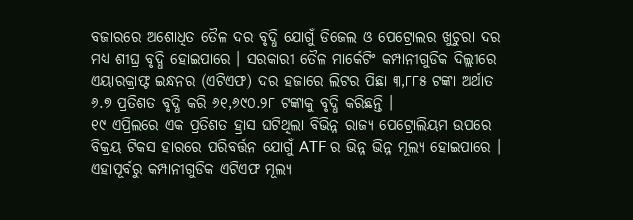ବଜାରରେ ଅଶୋଧିତ ତୈଳ ଦର ବୃଦ୍ଧି ଯୋଗୁଁ ଡିଜେଲ ଓ ପେଟ୍ରୋଲର ଖୁଚୁରା ଦର ମଧ୍ୟ ଶୀଘ୍ର ବୃଦ୍ଧି ହୋଇପାରେ । ସରକାରୀ ତୈଳ ମାର୍କେଟିଂ କମ୍ପାନୀଗୁଡିକ ଦିଲ୍ଲୀରେ ଏୟାରକ୍ରାଫ୍ଟ ଇନ୍ଧନର (ଏଟିଏଫ) ଦର ହଜାରେ ଲିଟର ପିଛା ୩,୮୮୫ ଟଙ୍କା ଅର୍ଥାତ ୬.୭ ପ୍ରତିଶତ ବୃଦ୍ଧି କରି ୬୧,୬୯୦.୨୮ ଟଙ୍କାକୁ ବୃଦ୍ଧି କରିଛନ୍ତି ।
୧୯ ଏପ୍ରିଲରେ ଏକ ପ୍ରତିଶତ ହ୍ରାସ ଘଟିଥିଲା ବିଭିନ୍ନ ରାଜ୍ୟ ପେଟ୍ରୋଲିୟମ ଉପରେ ବିକ୍ରୟ ଟିକସ ହାରରେ ପରିବର୍ତ୍ତନ ଯୋଗୁଁ ATF ର ଭିନ୍ନ ଭିନ୍ନ ମୂଲ୍ୟ ହୋଇପାରେ । ଏହାପୂର୍ବରୁ କମ୍ପାନୀଗୁଡିକ ଏଟିଏଫ ମୂଲ୍ୟ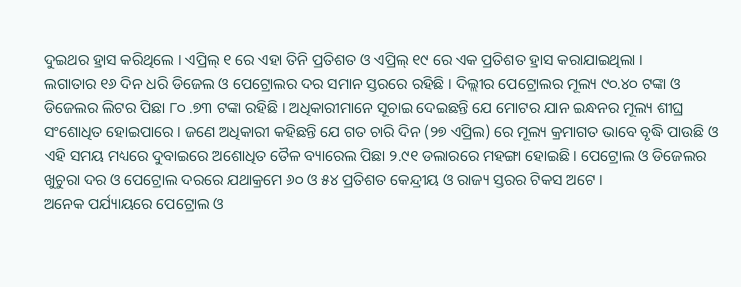ଦୁଇଥର ହ୍ରାସ କରିଥିଲେ । ଏପ୍ରିଲ୍ ୧ ରେ ଏହା ତିନି ପ୍ରତିଶତ ଓ ଏପ୍ରିଲ୍ ୧୯ ରେ ଏକ ପ୍ରତିଶତ ହ୍ରାସ କରାଯାଇଥିଲା ।
ଲଗାତାର ୧୬ ଦିନ ଧରି ଡିଜେଲ ଓ ପେଟ୍ରୋଲର ଦର ସମାନ ସ୍ତରରେ ରହିଛି । ଦିଲ୍ଲୀର ପେଟ୍ରୋଲର ମୂଲ୍ୟ ୯୦.୪୦ ଟଙ୍କା ଓ ଡିଜେଲର ଲିଟର ପିଛା ୮୦ .୭୩ ଟଙ୍କା ରହିଛି । ଅଧିକାରୀମାନେ ସୂଚାଇ ଦେଇଛନ୍ତି ଯେ ମୋଟର ଯାନ ଇନ୍ଧନର ମୂଲ୍ୟ ଶୀଘ୍ର ସଂଶୋଧିତ ହୋଇପାରେ । ଜଣେ ଅଧିକାରୀ କହିଛନ୍ତି ଯେ ଗତ ଚାରି ଦିନ (୨୭ ଏପ୍ରିଲ) ରେ ମୂଲ୍ୟ କ୍ରମାଗତ ଭାବେ ବୃଦ୍ଧି ପାଉଛି ଓ ଏହି ସମୟ ମଧ୍ୟରେ ଦୁବାଇରେ ଅଶୋଧିତ ତୈଳ ବ୍ୟାରେଲ ପିଛା ୨.୯୧ ଡଲାରରେ ମହଙ୍ଗା ହୋଇଛି । ପେଟ୍ରୋଲ ଓ ଡିଜେଲର ଖୁଚୁରା ଦର ଓ ପେଟ୍ରୋଲ ଦରରେ ଯଥାକ୍ରମେ ୬୦ ଓ ୫୪ ପ୍ରତିଶତ କେନ୍ଦ୍ରୀୟ ଓ ରାଜ୍ୟ ସ୍ତରର ଟିକସ ଅଟେ ।
ଅନେକ ପର୍ଯ୍ୟାୟରେ ପେଟ୍ରୋଲ ଓ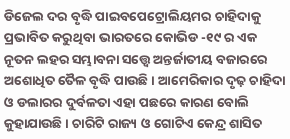ଡିଜେଲ ଦର ବୃଦ୍ଧି ପାଇବପେଟ୍ରୋଲିୟମର ଚାହିଦାକୁ ପ୍ରଭାବିତ କରୁଥିବା ଭାରତରେ କୋଭିଡ -୧୯ ର ଏକ ନୂତନ ଲହର ସମ୍ଭାବନା ସତ୍ତ୍ୱେ ଅନ୍ତର୍ଜାତୀୟ ବଜାରରେ ଅଶୋଧିତ ତୈଳ ବୃଦ୍ଧି ପାଉଛି । ଆମେରିକାର ଦୃଢ଼ ଚାହିଦା ଓ ଡଲାରର ଦୁର୍ବଳତା ଏହା ପଛରେ କାରଣ ବୋଲି କୁହାଯାଉଛି । ଚାରିଟି ରାଜ୍ୟ ଓ ଗୋଟିଏ କେନ୍ଦ୍ର ଶାସିତ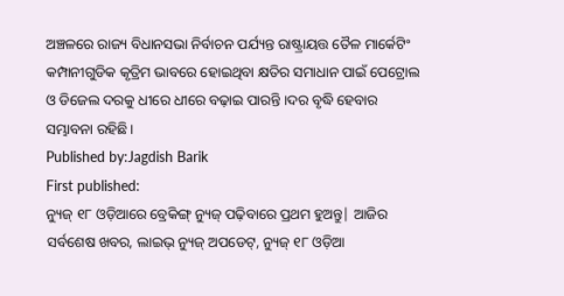ଅଞ୍ଚଳରେ ରାଜ୍ୟ ବିଧାନସଭା ନିର୍ବାଚନ ପର୍ଯ୍ୟନ୍ତ ରାଷ୍ଟ୍ରାୟତ୍ତ ତୈଳ ମାର୍କେଟିଂ କମ୍ପାନୀଗୁଡିକ କୃତ୍ରିମ ଭାବରେ ହୋଇଥିବା କ୍ଷତିର ସମାଧାନ ପାଇଁ ପେଟ୍ରୋଲ ଓ ଡିଜେଲ ଦରକୁ ଧୀରେ ଧୀରେ ବଢ଼ାଇ ପାରନ୍ତି ।ଦର ବୃଦ୍ଧି ହେବାର ସମ୍ଭାବନା ରହିଛି ।
Published by:Jagdish Barik
First published:
ନ୍ୟୁଜ୍ ୧୮ ଓଡ଼ିଆରେ ବ୍ରେକିଙ୍ଗ୍ ନ୍ୟୁଜ୍ ପଢ଼ିବାରେ ପ୍ରଥମ ହୁଅନ୍ତୁ| ଆଜିର ସର୍ବଶେଷ ଖବର, ଲାଇଭ୍ ନ୍ୟୁଜ୍ ଅପଡେଟ୍, ନ୍ୟୁଜ୍ ୧୮ ଓଡ଼ିଆ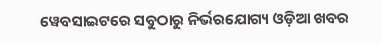ୱେବସାଇଟରେ ସବୁଠାରୁ ନିର୍ଭରଯୋଗ୍ୟ ଓଡ଼ିଆ ଖବର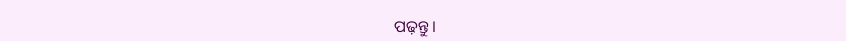ପଢ଼ନ୍ତୁ ।